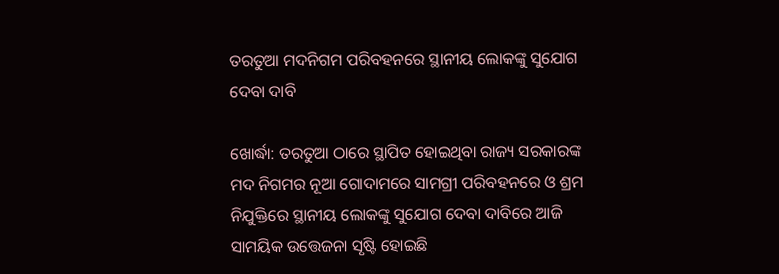ତରତୁଆ ମଦନିଗମ ପରିବହନରେ ସ୍ଥାନୀୟ ଲୋକଙ୍କୁ ସୁଯୋଗ ଦେବା ଦାବି

ଖୋର୍ଦ୍ଧା: ତରତୁଆ ଠାରେ ସ୍ଥାପିତ ହୋଇଥିବା ରାଜ୍ୟ ସରକାରଙ୍କ ମଦ ନିଗମର ନୂଆ ଗୋଦାମରେ ସାମଗ୍ରୀ ପରିବହନରେ ଓ ଶ୍ରମ ନିଯୁକ୍ତିରେ ସ୍ଥାନୀୟ ଲୋକଙ୍କୁ ସୁଯୋଗ ଦେବା ଦାବିରେ ଆଜି ସାମୟିକ ଉତ୍ତେଜନା ସୃଷ୍ଟି ହୋଇଛି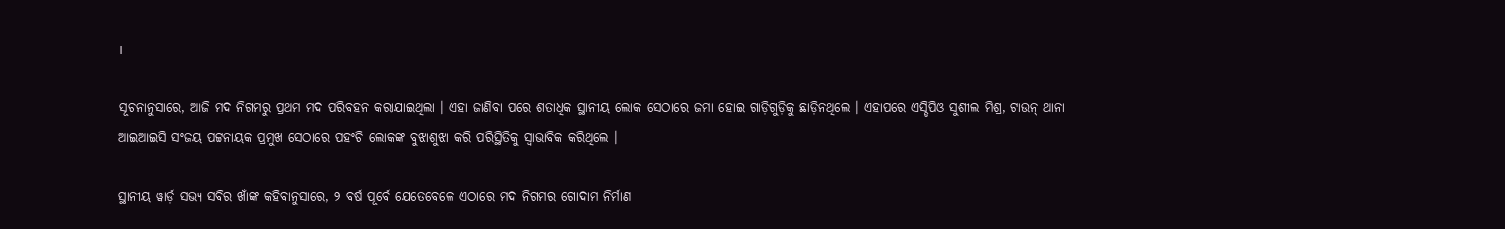।

ସୂଚନାନୁସାରେ, ଆଜି ମଦ ନିଗମରୁ ପ୍ରଥମ ମଦ ପରିବହନ କରାଯାଇଥିଲା । ଏହା ଜାଣିବା ପରେ ଶତାଧିକ ସ୍ଥାନୀୟ ଲୋକ ସେଠାରେ ଜମା ହୋଇ ଗାଡ଼ିଗୁଡ଼ିକୁ ଛାଡ଼ିନଥିଲେ । ଏହାପରେ ଏସ୍ଡିପିଓ ସୁଶୀଲ ମିଶ୍ର, ଟାଉନ୍ ଥାନା ଆଇଆଇସି ସଂଜୟ ପଟ୍ଟନାୟକ ପ୍ରମୁଖ ସେଠାରେ ପହଂଚି ଲୋକଙ୍କ ବୁଝାଶୁଝା କରି ପରିସ୍ଥିତିକୁ ସ୍ୱାଭାବିକ କରିଥିଲେ ।

ସ୍ଥାନୀୟ ୱାର୍ଡ଼ ସଭ୍ୟ ସବିର ଖାଁଙ୍କ କହିବାନୁସାରେ, ୨ ବର୍ଷ ପୂର୍ବେ ଯେତେବେଳେ ଏଠାରେ ମଦ ନିଗମର ଗୋଦାମ ନିର୍ମାଣ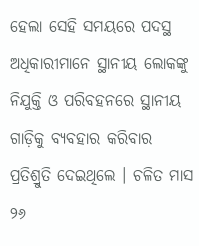ହେଲା ସେହି ସମୟରେ ପଦସ୍ଥ ଅଧିକାରୀମାନେ ସ୍ଥାନୀୟ ଲୋକଙ୍କୁ ନିଯୁକ୍ତି ଓ ପରିବହନରେ ସ୍ଥାନୀୟ ଗାଡ଼ିକୁ ବ୍ୟବହାର କରିବାର ପ୍ରତିଶ୍ରୁତି ଦେଇଥିଲେ । ଚଳିତ ମାସ ୨୬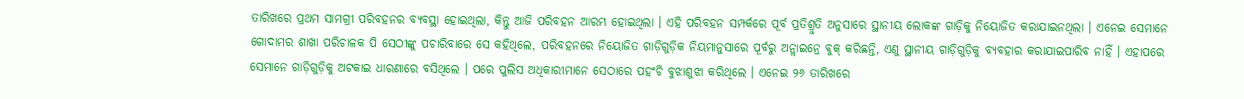ତାରିଖରେ ପ୍ରଥମ ସାମଗ୍ରୀ ପରିବହନର ବ୍ୟବସ୍ଥା ହୋଇଥିଲା, କିନ୍ତୁ ଆଜି ପରିବହନ ଆରମ୍ଭ ହୋଇଥିଲା । ଏହି ପରିବହନ ସମ୍ପର୍କରେ ପୂର୍ବ ପ୍ରତିଶ୍ରୁତି ଅନୁସାରେ ସ୍ଥାନୀୟ ଲୋକଙ୍କ ଗାଡ଼ିକୁ ନିୟୋଜିତ କରାଯାଇନଥିଲା । ଏନେଇ ସେମାନେ ଗୋଦାମର ଶାଖା ପରିଚାଳକ ପି ସେଠୀଙ୍କୁ ପଚାରିବାରେ ସେ କହିଥିଲେ, ପରିବହନରେ ନିୟୋଜିତ ଗାଡ଼ିଗୁଡ଼ିକ ନିୟମାନୁସାରେ ପୂର୍ବରୁ ଅନ୍ଲାଇନ୍ରେ ବୁକ୍ କରିଛନ୍ତି, ଏଣୁ ସ୍ଥାନୀୟ ଗାଡ଼ିଗୁଡ଼ିକୁ ବ୍ୟବହାର କରାଯାଇପାରିବ ନାହିଁ । ଏହାପରେ ସେମାନେ ଗାଡ଼ିଗୁଡ଼ିକୁ ଅଟକାଇ ଧାରଣାରେ ବସିଥିଲେ । ପରେ ପୁଲିସ ଅଧିକାରୀମାନେ ସେଠାରେ ପହଂଚି ବୁଝାଶୁଝା କରିଥିଲେ । ଏନେଇ ୨୬ ତାରିଖରେ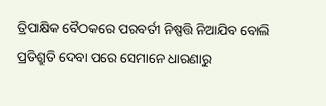ତ୍ରିପାକ୍ଷିକ ବୈଠକରେ ପରବର୍ତୀ ନିଷ୍ପତ୍ତି ନିଆଯିବ ବୋଲି ପ୍ରତିଶ୍ରୁତି ଦେବା ପରେ ସେମାନେ ଧାରଣାରୁ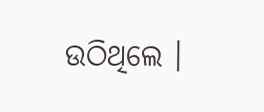ଉଠିଥିଲେ ।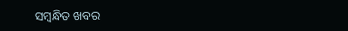ସମ୍ବନ୍ଧିତ ଖବର